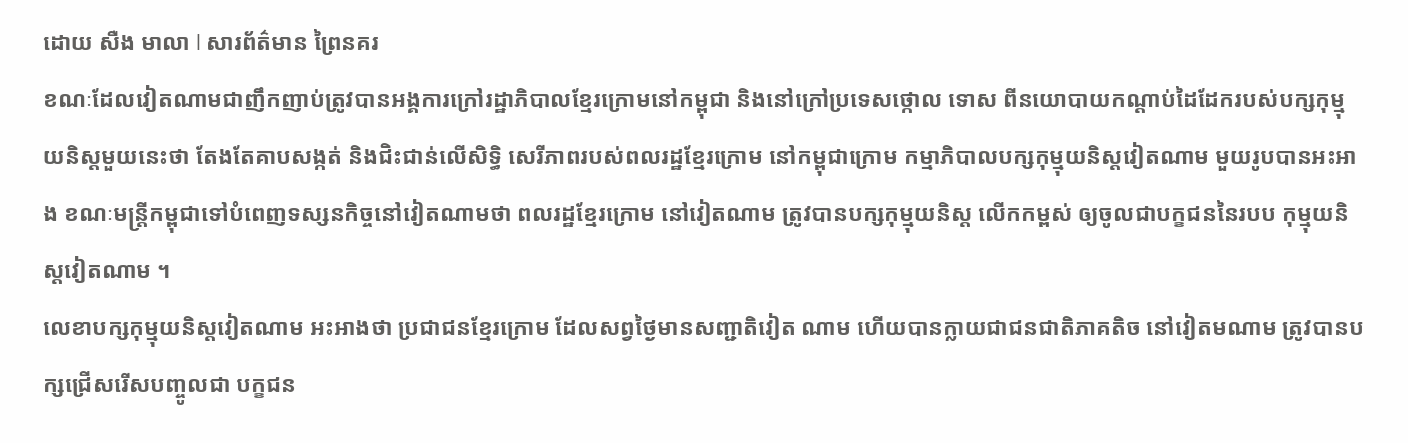ដោយ សឺង មាលា l សារព័ត៌មាន ព្រៃនគរ
ខណៈដែលវៀតណាមជាញឹកញាប់ត្រូវបានអង្គការក្រៅរដ្ឋាភិបាលខ្មែរក្រោមនៅកម្ពុជា និងនៅក្រៅប្រទេសថ្កោល ទោស ពីនយោបាយកណ្ដាប់ដៃដែករបស់បក្សកុម្មុយនិស្តមួយនេះថា តែងតែគាបសង្កត់ និងជិះជាន់លើសិទ្ធិ សេរីភាពរបស់ពលរដ្ឋខ្មែរក្រោម នៅកម្ពុជាក្រោម កម្មាភិបាលបក្សកុម្មុយនិស្តវៀតណាម មួយរូបបានអះអាង ខណៈមន្ត្រីកម្ពុជាទៅបំពេញទស្សនកិច្ចនៅវៀតណាមថា ពលរដ្ឋខ្មែរក្រោម នៅវៀតណាម ត្រូវបានបក្សកុម្មុយនិស្ត លើកកម្ពស់ ឲ្យចូលជាបក្ខជននៃរបប កុម្មុយនិស្តវៀតណាម ។
លេខាបក្សកុម្មុយនិស្តវៀតណាម អះអាងថា ប្រជាជនខ្មែរក្រោម ដែលសព្វថ្ងៃមានសញ្ជាតិវៀត ណាម ហើយបានក្លាយជាជនជាតិភាគតិច នៅវៀតមណាម ត្រូវបានបក្សជ្រើសរើសបញ្ចូលជា បក្ខជន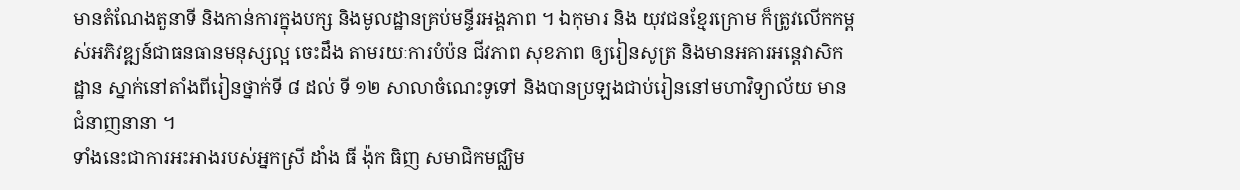មានតំណែងតួនាទី និងកាន់ការក្នុងបក្ស និងមូលដ្ឋានគ្រប់មន្ទីរអង្គភាព ។ ឯកុមារ និង យុវជនខ្មែរក្រោម ក៏ត្រូវលើកកម្ពស់អភិវឌ្ឍន៍ជាធនធានមនុស្សល្អ ចេះដឹង តាមរយៈការបំប៉ន ជីវភាព សុខភាព ឲ្យរៀនសូត្រ និងមានអគារអន្តេវាសិកដ្ឋាន ស្នាក់នៅតាំងពីរៀនថ្នាក់ទី ៨ ដល់ ទី ១២ សាលាចំណេះទូទៅ និងបានប្រឡងជាប់រៀននៅមហាវិទ្យាល័យ មានជំនាញនានា ។
ទាំងនេះជាការអះអាងរបស់អ្នកស្រី ដាំង ធី ង៉ុក ធិញ សមាជិកមជ្ឈិម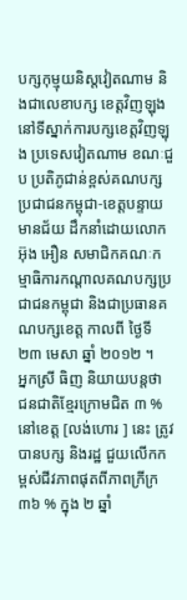បក្សកុម្មុយនិស្តវៀតណាម និងជាលេខាបក្ស ខេត្តវិញឡុង នៅទីស្នាក់ការបក្សខេត្តវិញឡុង ប្រទេសវៀតណាម ខណៈជួប ប្រតិភូជាន់ខ្ពស់គណបក្សប្រជាជនកម្ពុជា-ខេត្តបន្ទាយមានជ័យ ដឹកនាំដោយលោក អ៊ុង អឿន សមាជិកគណៈកម្មាធិការកណ្តាលគណបក្សប្រជាជនកម្ពុជា និងជាប្រធានគណបក្សខេត្ត កាលពី ថ្ងៃទី ២៣ មេសា ឆ្នាំ ២០១២ ។
អ្នកស្រី ធិញ និយាយបន្តថា ជនជាតិខ្មែរក្រោមជិត ៣ % នៅខេត្ត [លង់ហោរ ] នេះ ត្រូវបានបក្ស និងរដ្ឋ ជួយលើកកម្ពស់ជីវភាពផុតពីភាពក្រីក្រ ៣៦ % ក្នុង ២ ឆ្នាំ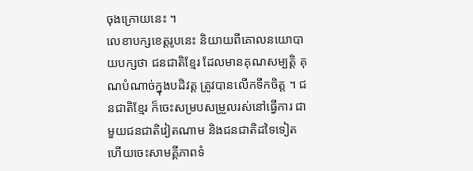ចុងក្រោយនេះ ។
លេខាបក្សខេត្តរូបនេះ និយាយពីគោលនយោបាយបក្សថា ជនជាតិខ្មែរ ដែលមានគុណសម្បត្តិ គុណបំណាច់ក្នុងបដិវត្ត ត្រូវបានលើកទឹកចិត្ត ។ ជនជាតិខ្មែរ ក៏ចេះសម្របសម្រួលរស់នៅធើ្វការ ជាមួយជនជាតិវៀតណាម និងជនជាតិដទៃទៀត ហើយចេះសាមគ្គីភាពទំ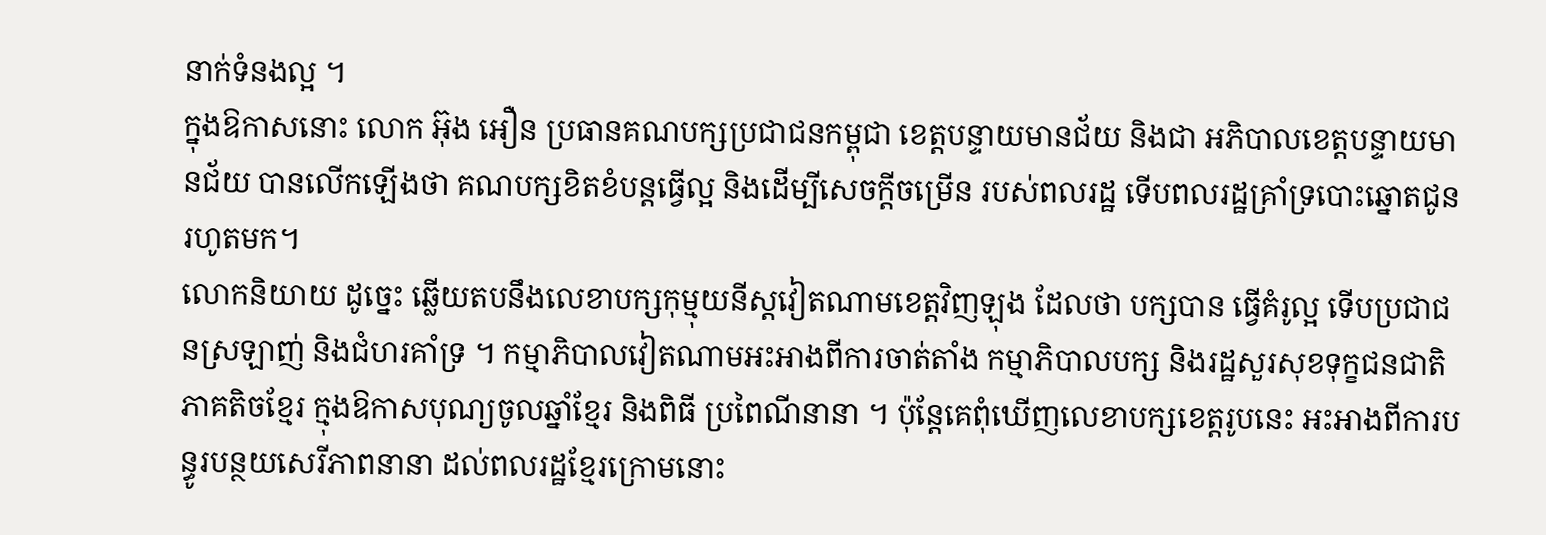នាក់ទំនងល្អ ។
ក្នុងឱកាសនោះ លោក អ៊ុង អឿន ប្រធានគណបក្សប្រជាជនកម្ពុជា ខេត្តបន្ទាយមានជ័យ និងជា អភិបាលខេត្តបន្ទាយមានជ័យ បានលើកឡើងថា គណបក្សខិតខំបន្តធើ្វល្អ និងដើម្បីសេចក្តីចម្រើន របស់ពលរដ្ឋ ទើបពលរដ្ឋគ្រាំទ្របោះឆ្នោតជូនរហូតមក។
លោកនិយាយ ដូច្នេះ ឆ្លើយតបនឹងលេខាបក្សកុម្មុយនីស្តវៀតណាមខេត្តវិញឡុង ដែលថា បក្សបាន ធើ្វគំរូល្អ ទើបប្រជាជនស្រឡាញ់ និងជំហរគាំទ្រ ។ កម្មាភិបាលវៀតណាមអះអាងពីការចាត់តាំង កម្មាភិបាលបក្ស និងរដ្ឋសួរសុខទុក្ខជនជាតិភាគតិចខ្មែរ ក្មុងឱកាសបុណ្យចូលឆ្នាំខ្មែរ និងពិធី ប្រពៃណីនានា ។ ប៉ុន្តែគេពុំឃើញលេខាបក្សខេត្តរូបនេះ អះអាងពីការបន្ធូរបន្ថយសេរីភាពនានា ដល់ពលរដ្ឋខ្មែរក្រោមនោះ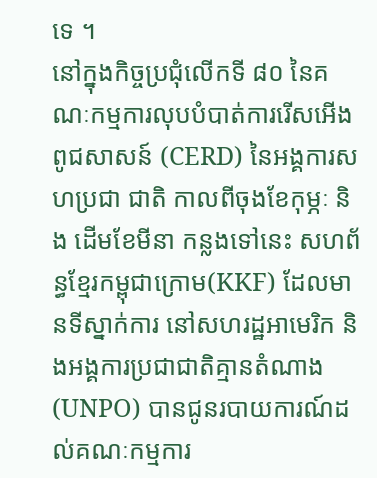ទេ ។
នៅក្នុងកិច្ចប្រជុំលើកទី ៨០ នៃគណៈកម្មការលុបបំបាត់ការរើសអើងពូជសាសន៍ (CERD) នៃអង្គការសហប្រជា ជាតិ កាលពីចុងខែកុម្ភៈ និង ដើមខែមីនា កន្លងទៅនេះ សហព័ន្ធខ្មែរកម្ពុជាក្រោម(KKF) ដែលមានទីស្នាក់ការ នៅសហរដ្ឋអាមេរិក និងអង្គការប្រជាជាតិគ្មានតំណាង (UNPO) បានជូនរបាយការណ៍ដល់គណៈកម្មការ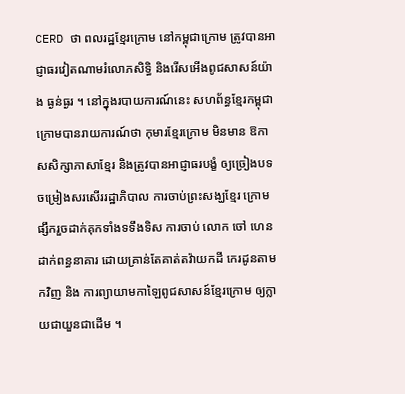CERD ថា ពលរដ្ឋខ្មែរក្រោម នៅកម្ពុជាក្រោម ត្រូវបានអាជ្ញាធរវៀតណាមរំលោភសិទ្ធិ និងរើសអើងពូជសាសន៍យ៉ាង ធ្ងន់ធ្ងរ ។ នៅក្នុងរបាយការណ៍នេះ សហព័ន្ធខ្មែរកម្ពុជាក្រោមបានរាយការណ៍ថា កុមារខ្មែរក្រោម មិនមាន ឱកាសសិក្សាភាសាខ្មែរ និងត្រូវបានអាជ្ញាធរបង្ខំ ឲ្យច្រៀងបទចម្រៀងសរសើររដ្ឋាភិបាល ការចាប់ព្រះសង្ឃខ្មែរ ក្រោម ផ្សឹករួចដាក់គុកទាំងទទឹងទិស ការចាប់ លោក ចៅ ហេន ដាក់ពន្ធនាគារ ដោយគ្រាន់តែគាត់តវ៉ាយកដី កេរដូនតាមកវិញ និង ការព្យាយាមកាឡៃពូជសាសន៍ខ្មែរក្រោម ឲ្យក្លាយជាយួនជាដើម ។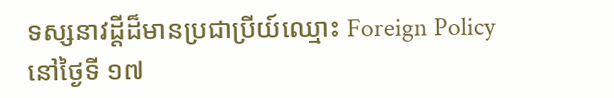ទស្សនាវដ្ដីដ៏មានប្រជាប្រីយ៍ឈ្មោះ Foreign Policy នៅថ្ងៃទី ១៧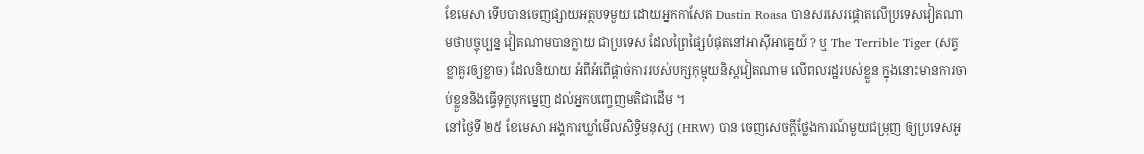ខែមេសា ទើបបានចេញផ្សាយអត្ថបទមួយ ដោយអ្នកកាសែត Dustin Roasa បានសរសេរផ្តោតលើប្រទេសវៀតណាមថាបច្ចុប្បន្ន វៀតណាមបានក្លាយ ជាប្រទេស ដែលព្រៃផ្សៃបំផុតនៅអាស៊ីអាគ្នេយ៍ ? ឬ The Terrible Tiger (សត្វខ្លាគួរឲ្យខ្លាច) ដែលនិយាយ អំពីអំពើផ្ដាច់ការរបស់បក្សកុម្មុយនិស្តវៀតណាម លើពលរដ្ឋរបស់ខ្លួន ក្នុងនោះមានការចាប់ខ្លួននិងធ្វើទុក្ខបុកម្នេញ ដល់អ្នកបញ្ចេញមតិជាដើម ។
នៅថ្ងៃទី ២៥ ខែមេសា អង្គការឃ្លាំមើលសិទ្ធិមនុស្ស (HRW) បាន ចេញសេចក្ដីថ្លែងការណ៍មួយជម្រុញ ឲ្យប្រទេសអូ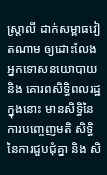ស្រ្តាលី ដាក់សម្ពាធវៀតណាម ឲ្យដោះលែងអ្នកទោសនយោបាយ និង គោរពសិទ្ធិពលរដ្ឋ ក្នុងនោះ មានសិទ្ធិនៃការបញ្ចេញមតិ សិទ្ធិនៃការជួបជុំគ្នា និង សិ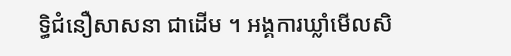ទ្ធិជំនឿសាសនា ជាដើម ។ អង្គការឃ្លាំមើលសិ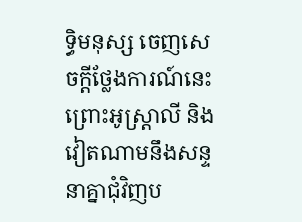ទ្ធិមនុស្ស ចេញសេចក្ដីថ្លែងការណ៍នេះ ព្រោះអូស្រ្តាលី និង វៀតណាមនឹងសន្ទនាគ្នាជុំវិញប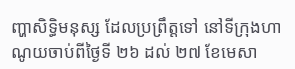ញ្ហាសិទ្ធិមនុស្ស ដែលប្រព្រឹត្តទៅ នៅទីក្រុងហាណូយចាប់ពីថ្ងៃទី ២៦ ដល់ ២៧ ខែមេសា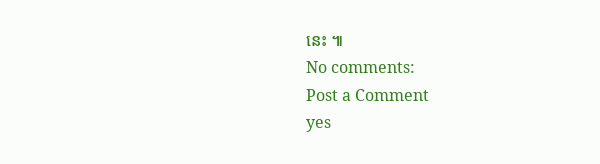នេះ ៕
No comments:
Post a Comment
yes